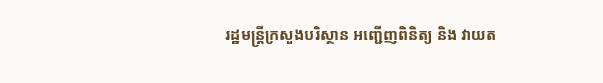រដ្ឋមន្រ្តីក្រសួងបរិស្ថាន អញ្ជើញពិនិត្យ និង វាយត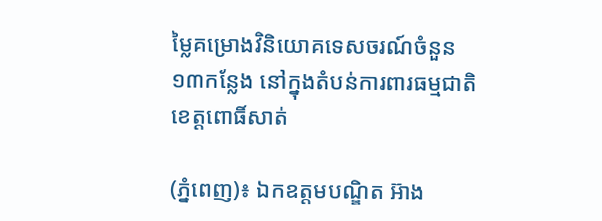ម្លៃគម្រោងវិនិយោគទេសចរណ៍ចំនួន ១៣កន្លែង នៅក្នុងតំបន់ការពារធម្មជាតិ ខេត្តពោធិ៍សាត់

(ភ្នំពេញ)៖ ឯកឧត្តមបណ្ឌិត អ៊ាង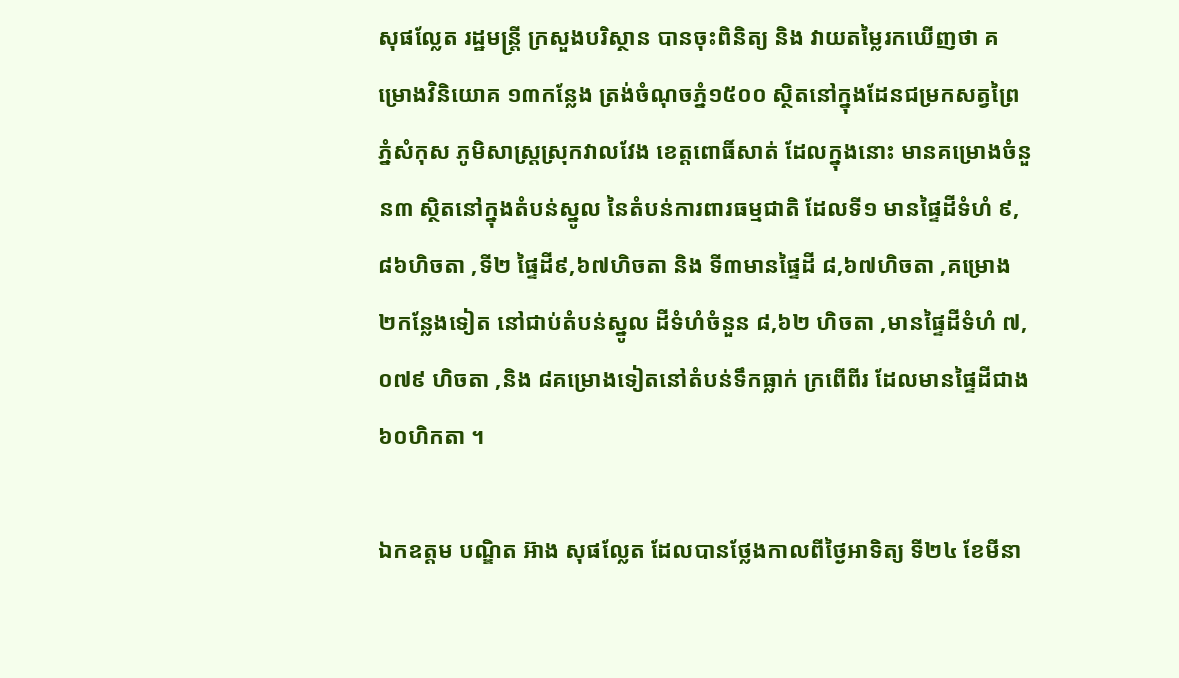សុផល្លែត រដ្ឋមន្រ្តី ក្រសួងបរិស្ថាន បានចុះពិនិត្យ និង វាយតម្លៃរកឃើញថា គម្រោងវិនិយោគ ១៣កន្លែង ត្រង់ចំណុចភ្នំ១៥០០ ស្ថិតនៅក្នុងដែនជម្រកសត្វព្រៃភ្នំសំកុស ភូមិសាស្រ្តស្រុកវាលវែង ខេត្តពោធិ៍សាត់ ដែលក្នុងនោះ មានគម្រោងចំនួន៣ ស្ថិតនៅក្នុងតំបន់ស្នូល នៃតំបន់ការពារធម្មជាតិ ដែលទី១ មានផ្ទៃដីទំហំ ៩,៨៦ហិចតា ,ទី២ ផ្ទៃដី៩,៦៧ហិចតា និង ទី៣មានផ្ទៃដី ៨,៦៧ហិចតា ,គម្រោង ២កន្លែងទៀត នៅជាប់តំបន់ស្នូល ដីទំហំចំនួន ៨,៦២ ហិចតា ,មានផ្ទៃដីទំហំ ៧,០៧៩ ហិចតា ,និង ៨គម្រោងទៀតនៅតំបន់ទឹកធ្លាក់ ក្រពើពីរ ដែលមានផ្ទៃដីជាង ៦០ហិកតា ។

ឯកឧត្តម បណ្ឌិត អ៊ាង សុផល្លែត ដែលបានថ្លែងកាលពីថ្ងៃអាទិត្យ ទី២៤ ខែមីនា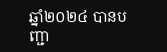ឆ្នាំ២០២៤ បានបញ្ជា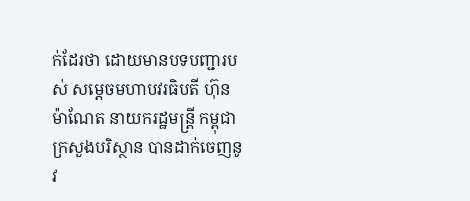ក់ដែរថា ដោយមានបទបញ្ជារបស់ សម្តេចមហាបវរធិបតី ហ៊ុន ម៉ាណែត នាយករដ្ឋមន្រ្តី កម្ពុជា ក្រសួងបរិស្ថាន បានដាក់ចេញនូវ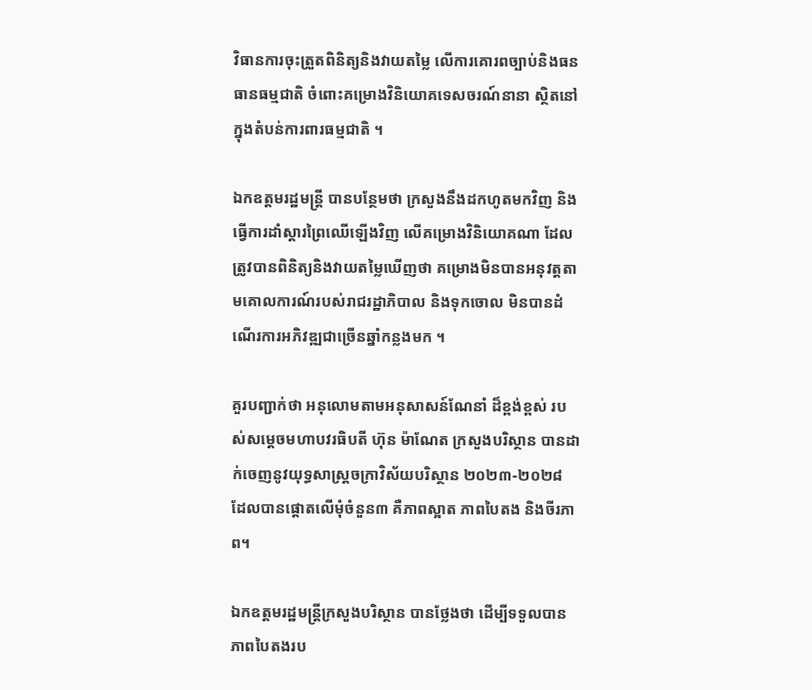វិធានការចុះត្រួតពិនិត្យនិងវាយតម្លៃ លើការគោរពច្បាប់និងធនធានធម្មជាតិ ចំពោះគម្រោងវិនិយោគទេសចរណ៍នានា ស្ថិតនៅក្នុងតំបន់ការពារធម្មជាតិ ។

ឯកឧត្តមរដ្ឋមន្រ្តី បានបន្ថែមថា ក្រសួងនឹងដកហូតមកវិញ និងធ្វើការដាំស្តារព្រៃឈើឡើងវិញ លើគម្រោងវិនិយោគណា ដែលត្រូវបានពិនិត្យនិងវាយតម្លៃឃើញថា គម្រោងមិនបានអនុវត្តតាមគោលការណ៍របស់រាជរដ្ឋាភិបាល និងទុកចោល មិនបានដំណើរការអភិវឌ្ឍជាច្រើនឆ្នាំកន្លងមក ។

គួរបញ្ជាក់ថា អនុលោមតាមអនុសាសន៍ណែនាំ ដ៏ខ្ពង់ខ្ពស់ របស់សម្តេចមហាបវរធិបតី ហ៊ុន ម៉ាណែត ក្រសួងបរិស្ថាន បានដាក់ចេញនូវយុទ្ធសាស្រ្តចក្រាវិស័យបរិស្ថាន ២០២៣-២០២៨ ដែលបានផ្តោតលើមុំចំនួន៣ គឺភាពស្អាត ភាពបៃតង និងចីរភាព។

ឯកឧត្តមរដ្ឋមន្រ្តីក្រសួងបរិស្ថាន បានថ្លែងថា ដើម្បីទទួលបានភាពបៃតងរប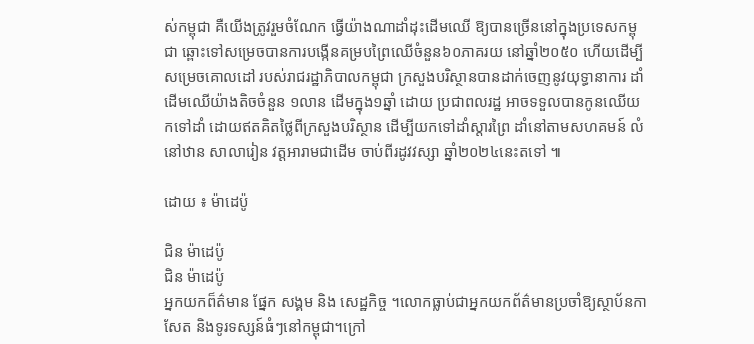ស់កម្ពុជា គឺយើងត្រូវរួមចំណែក ធ្វើយ៉ាងណាដាំដុះដើមឈើ ឱ្យបានច្រើននៅក្នុងប្រទេសកម្ពុជា ឆ្ពោះទៅសម្រេចបានការបង្កើនគម្របព្រៃឈើចំនួន៦០ភាគរយ នៅឆ្នាំ២០៥០ ហើយដើម្បីសម្រេចគោលដៅ របស់រាជរដ្ឋាភិបាលកម្ពុជា ក្រសួងបរិស្ថានបានដាក់ចេញនូវយុទ្ធានាការ ដាំដើមឈើយ៉ាងតិចចំនួន ១លាន ដើមក្នុង១ឆ្នាំ ដោយ ប្រជាពលរដ្ឋ អាចទទួលបានកូនឈើយកទៅដាំ ដោយឥតគិតថ្លៃពីក្រសួងបរិស្ថាន ដើម្បីយកទៅដាំស្តារព្រៃ ដាំនៅតាមសហគមន៍ លំនៅឋាន សាលារៀន វត្តអារាមជាដើម ចាប់ពីរដូវវស្សា ឆ្នាំ២០២៤នេះតទៅ ៕

ដោយ ៖ ម៉ាដេប៉ូ

ជិន ម៉ាដេប៉ូ
ជិន ម៉ាដេប៉ូ
អ្នកយកព៏ត៌មាន ផ្នែក សង្គម និង សេដ្ឋកិច្ច ។លោកធ្លាប់ជាអ្នកយកព័ត៌មានប្រចាំឱ្យស្ថាប័នកាសែត និងទូរទស្សន៍ធំៗនៅកម្ពុជា។ក្រៅ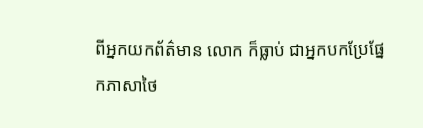ពីអ្នកយកព័ត៌មាន លោក ក៏ធ្លាប់ ជាអ្នកបកប្រែផ្នែកភាសាថៃ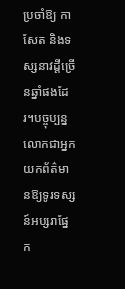ប្រចាំឱ្យ កាសែត និងទស្សនាវដ្តីច្រើនឆ្នាំផងដែរ។បច្ចុប្បន្នលោកជាអ្នកយកព័ត៌មានឱ្យទូរទស្សន៍អប្សរាផ្នែក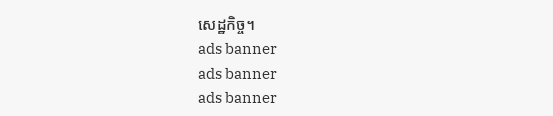សេដ្ឋកិច្ច។
ads banner
ads banner
ads banner